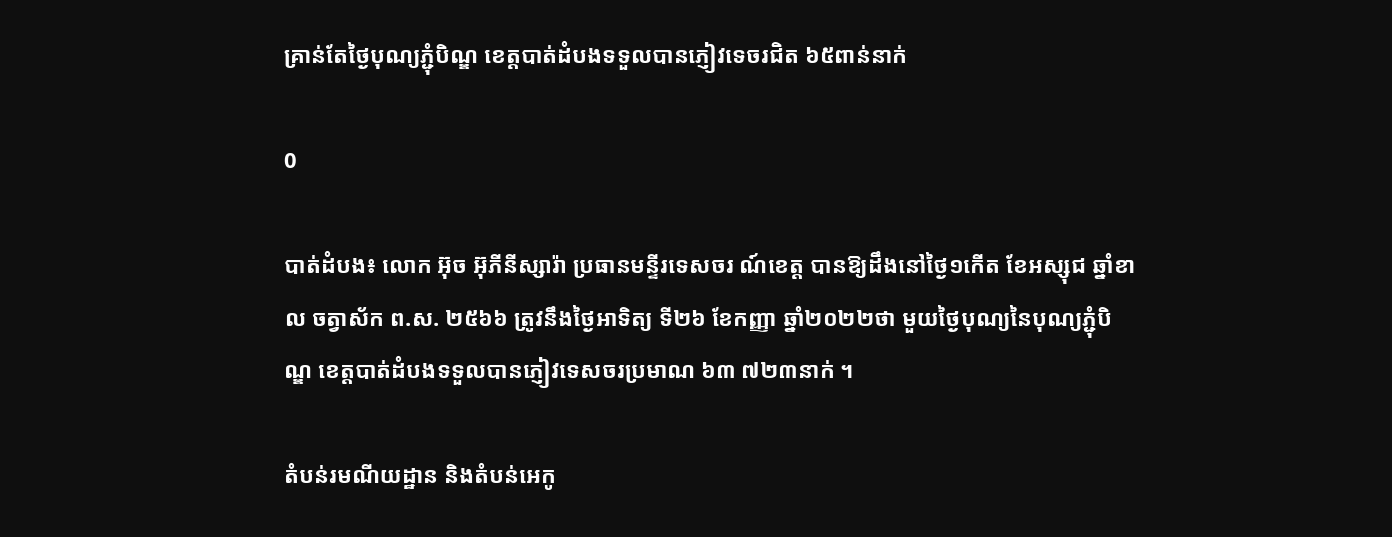គ្រាន់តែថ្ងៃបុណ្យភ្ជុំបិណ្ឌ ខេត្តបាត់ដំបងទទួលបានភ្ញៀវទេចរជិត ៦៥ពាន់នាក់

0

បាត់ដំបង៖ លោក អ៊ុច អ៊ុភីនីស្សារ៉ា ប្រធានមន្ទីរទេសចរ ណ៍ខេត្ត បានឱ្យដឹងនៅថ្ងៃ១កើត ខែអស្សុជ ឆ្នាំខាល ចត្វាស័ក ព.ស. ២៥៦៦ ត្រូវនឹងថ្ងៃអាទិត្យ ទី២៦ ខែកញ្ញា ឆ្នាំ២០២២ថា មួយថ្ងៃបុណ្យនៃបុណ្យភ្ជុំបិណ្ឌ ខេត្តបាត់ដំបងទទួលបានភ្ញៀវទេសចរប្រមាណ ៦៣ ៧២៣នាក់ ។

តំបន់រមណីយដ្ឋាន និងតំបន់អេកូ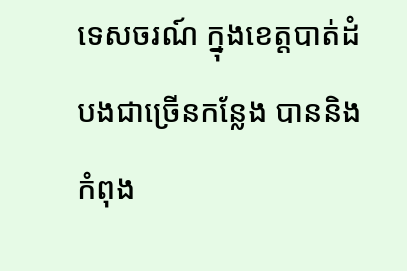ទេសចរណ៍ ក្នុងខេត្តបាត់ដំបងជាច្រើនកន្លែង បាននិងកំពុង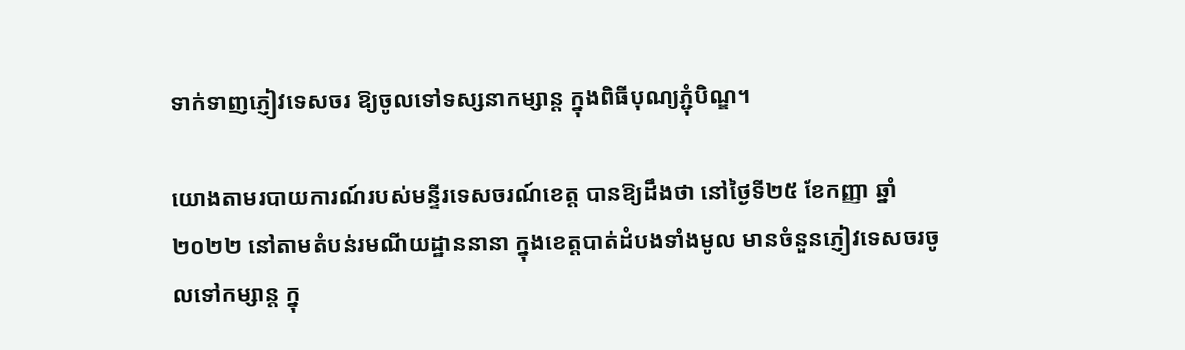ទាក់ទាញភ្ញៀវទេសចរ ឱ្យចូលទៅទស្សនាកម្សាន្ដ ក្នុងពិធីបុណ្យភ្ជុំបិណ្ឌ។

យោងតាមរបាយការណ៍របស់មន្ទីរទេសចរណ៍ខេត្ត បានឱ្យដឹងថា នៅថ្ងៃទី២៥ ខែកញ្ញា ឆ្នាំ២០២២ នៅតាមតំបន់រមណីយដ្ឋាននានា ក្នុងខេត្តបាត់ដំបងទាំងមូល មានចំនួនភ្ញៀវទេសចរចូលទៅកម្សាន្ត ក្នុ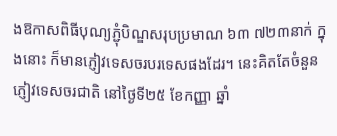ងឱកាសពិធីបុណ្យភ្ជុំបិណ្ឌសរុបប្រមាណ ៦៣ ៧២៣នាក់ ក្នុងនោះ ក៏មានភ្ញៀវទេសចរបរទេសផងដែរ។ នេះគិតតែចំនួនភ្ញៀវទេសចរជាតិ នៅថ្ងៃទី២៥ ខែកញ្ញា ឆ្នាំ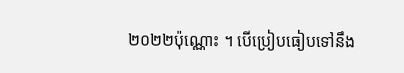២០២២ប៉ុណ្ណោះ ។ បើប្រៀបធៀបទៅនឹង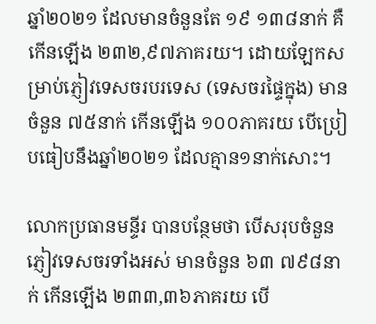ឆ្នាំ២០២១ ដែលមានចំនួនតែ ១៩ ១៣៨នាក់ គឺកើនឡើង ២៣២,៩៧ភាគរយ។ ដោយឡែកសម្រាប់ភ្ញៀវទេសចរបរទេស (ទេសចរផ្ទៃក្នុង) មានចំនួន ៧៥នាក់ កើនឡើង ១០០ភាគរយ បើប្រៀបធៀបនឹងឆ្នាំ២០២១ ដែលគ្មាន១នាក់សោះ។

លោកប្រធានមន្ទីរ បានបន្ថែមថា បើសរុបចំនួនភ្ញៀវទេសចរទាំងអស់ មានចំនួន ៦៣ ៧៩៨នាក់ កើនឡើង ២៣៣,៣៦ភាគរយ បើ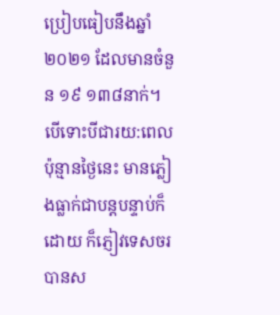ប្រៀបធៀបនឹងឆ្នាំ២០២១ ដែលមានចំនួន ១៩ ១៣៨នាក់។ បើទោះបីជារយ:ពេលប៉ុន្មានថ្ងៃនេះ មានភ្លៀងធ្លាក់ជាបន្តបន្ទាប់ក៏ដោយ ក៏ភ្ញៀវទេសចរ បានស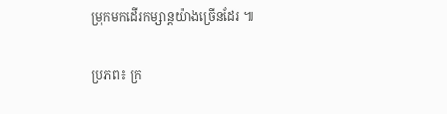ម្រុកមកដើរកម្សាន្ដយ៉ាងច្រើនដែរ ៕

ប្រភព៖ ក្រ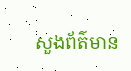សួងព័ត៌មាន